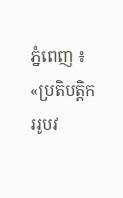ភ្នំពេញ ៖ «ប្រតិបត្តិកររូបវ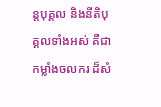ន្តបុគ្គល និងនីតិបុគ្គលទាំងអស់ គឺជាកម្លាំងចលករ ដ៏សំ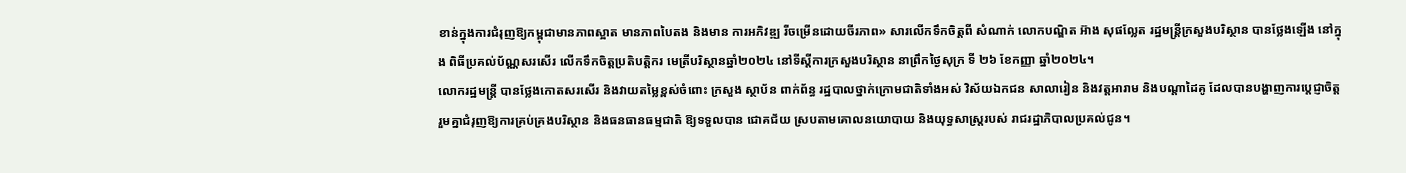ខាន់ក្នុងការជំរុញឱ្យកម្ពុជាមានភាពស្អាត មានភាពបៃតង និងមាន ការអភិវឌ្ឍ រីចម្រើនដោយចីរភាព» សារលើកទឹកចិត្តពី សំណាក់ លោកបណ្ឌិត អ៊ាង សុផល្លែត រដ្ឋមន្រ្តីក្រសួងបរិស្ថាន បានថ្លែងឡើង នៅក្នុង ពិធីប្រគល់ប័ណ្ណសរសើរ លើកទឹកចិត្តប្រតិបត្តិករ មេត្រីបរិស្ថានឆ្នាំ២០២៤ នៅទីស្តីការក្រសួងបរិស្ថាន នាព្រឹកថ្ងៃសុក្រ ទី ២៦ ខែកញ្ញា ឆ្នាំ២០២៤។
លោករដ្ឋមន្រ្តី បានថ្លែងកោតសរសើរ និងវាយតម្លៃខ្ពស់ចំពោះ ក្រសួង ស្ថាប័ន ពាក់ព័ន្ធ រដ្ឋបាលថ្នាក់ក្រោមជាតិទាំងអស់ វិស័យឯកជន សាលារៀន និងវត្តអារាម និងបណ្តាដៃគូ ដែលបានបង្ហាញការប្តេជ្ញាចិត្ត រួមគ្នាជំរុញឱ្យការគ្រប់គ្រងបរិស្ថាន និងធនធានធម្មជាតិ ឱ្យទទួលបាន ជោគជ័យ ស្របតាមគោលនយោបាយ និងយុទ្ធសាស្រ្តរបស់ រាជរដ្ឋាភិបាលប្រគល់ជូន។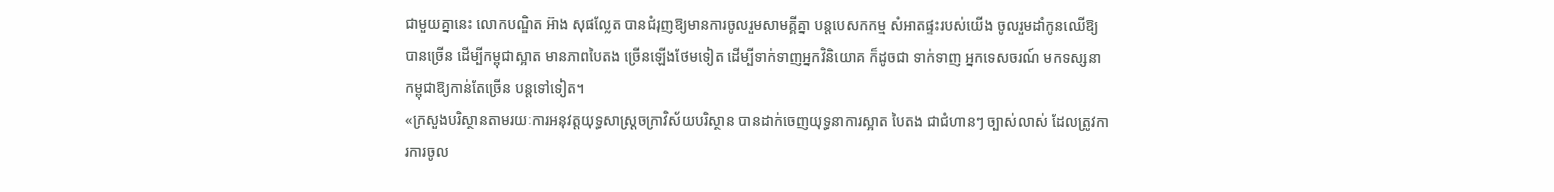ជាមួយគ្នានេះ លោកបណ្ឌិត អ៊ាង សុផល្លែត បានជំរុញឱ្យមានការចូលរួមសាមគ្គីគ្នា បន្តបេសកកម្ម សំអាតផ្ទះរបស់យើង ចូលរួមដាំកូនឈើឱ្យបានច្រើន ដើម្បីកម្ពុជាស្អាត មានភាពបៃតង ច្រើនឡើងថែមទៀត ដើម្បីទាក់ទាញអ្នកវិនិយោគ ក៏ដូចជា ទាក់ទាញ អ្នកទេសចរណ៍ មកទស្សនាកម្ពុជាឱ្យកាន់តែច្រើន បន្តទៅទៀត។
«ក្រសួងបរិស្ថានតាមរយៈការអនុវត្តយុទ្ធសាស្រ្តចក្រាវិស័យបរិស្ថាន បានដាក់ចេញយុទ្ធនាការស្អាត បៃតង ជាជំហានៗ ច្បាស់លាស់ ដែលត្រូវការការចូល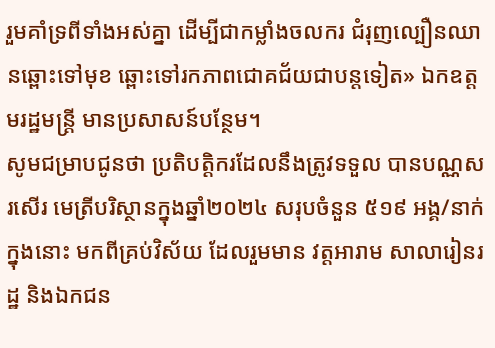រួមគាំទ្រពីទាំងអស់គ្នា ដើម្បីជាកម្លាំងចលករ ជំរុញល្បឿនឈានឆ្ពោះទៅមុខ ឆ្ពោះទៅរកភាពជោគជ័យជាបន្តទៀត» ឯកឧត្តមរដ្ឋមន្រ្តី មានប្រសាសន៍បន្ថែម។
សូមជម្រាបជូនថា ប្រតិបត្តិករដែលនឹងត្រូវទទួល បានបណ្ណសរសើរ មេត្រីបរិស្ថានក្នុងឆ្នាំ២០២៤ សរុបចំនួន ៥១៩ អង្គ/នាក់ ក្នុងនោះ មកពីគ្រប់វិស័យ ដែលរួមមាន វត្តអារាម សាលារៀនរដ្ឋ និងឯកជន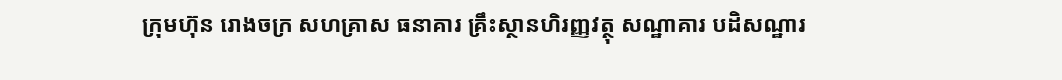ក្រុមហ៊ុន រោងចក្រ សហគ្រាស ធនាគារ គ្រឹះស្ថានហិរញ្ញវត្ថុ សណ្ឋាគារ បដិសណ្ឋារ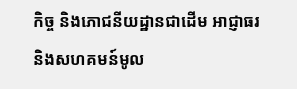កិច្ច និងភោជនីយដ្ឋានជាដើម អាជ្ញាធរ និងសហគមន៍មូល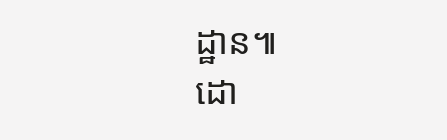ដ្ឋាន៕
ដោ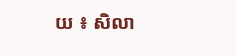យ ៖ សិលា